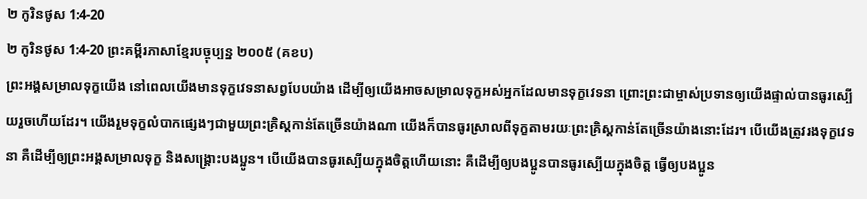២ កូរិនថូស 1:4-20
២ កូរិនថូស 1:4-20 ព្រះគម្ពីរភាសាខ្មែរបច្ចុប្បន្ន ២០០៥ (គខប)
ព្រះអង្គសម្រាលទុក្ខយើង នៅពេលយើងមានទុក្ខវេទនាសព្វបែបយ៉ាង ដើម្បីឲ្យយើងអាចសម្រាលទុក្ខអស់អ្នកដែលមានទុក្ខវេទនា ព្រោះព្រះជាម្ចាស់ប្រទានឲ្យយើងផ្ទាល់បានធូរស្បើយរួចហើយដែរ។ យើងរួមទុក្ខលំបាកផ្សេងៗជាមួយព្រះគ្រិស្តកាន់តែច្រើនយ៉ាងណា យើងក៏បានធូរស្រាលពីទុក្ខតាមរយៈព្រះគ្រិស្តកាន់តែច្រើនយ៉ាងនោះដែរ។ បើយើងត្រូវរងទុក្ខវេទនា គឺដើម្បីឲ្យព្រះអង្គសម្រាលទុក្ខ និងសង្គ្រោះបងប្អូន។ បើយើងបានធូរស្បើយក្នុងចិត្តហើយនោះ គឺដើម្បីឲ្យបងប្អូនបានធូរស្បើយក្នុងចិត្ត ធ្វើឲ្យបងប្អូន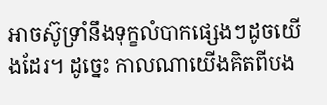អាចស៊ូទ្រាំនឹងទុក្ខលំបាកផ្សេងៗដូចយើងដែរ។ ដូច្នេះ កាលណាយើងគិតពីបង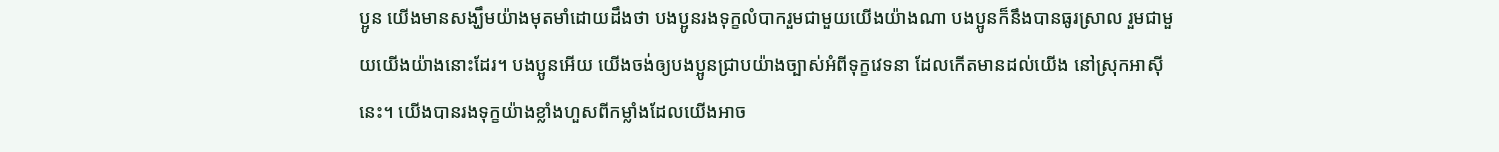ប្អូន យើងមានសង្ឃឹមយ៉ាងមុតមាំដោយដឹងថា បងប្អូនរងទុក្ខលំបាករួមជាមួយយើងយ៉ាងណា បងប្អូនក៏នឹងបានធូរស្រាល រួមជាមួយយើងយ៉ាងនោះដែរ។ បងប្អូនអើយ យើងចង់ឲ្យបងប្អូនជ្រាបយ៉ាងច្បាស់អំពីទុក្ខវេទនា ដែលកើតមានដល់យើង នៅស្រុកអាស៊ីនេះ។ យើងបានរងទុក្ខយ៉ាងខ្លាំងហួសពីកម្លាំងដែលយើងអាច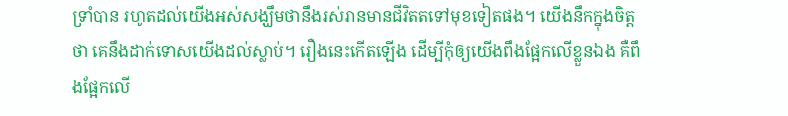ទ្រាំបាន រហូតដល់យើងអស់សង្ឃឹមថានឹងរស់រានមានជីវិតតទៅមុខទៀតផង។ យើងនឹកក្នុងចិត្តថា គេនឹងដាក់ទោសយើងដល់ស្លាប់។ រឿងនេះកើតឡើង ដើម្បីកុំឲ្យយើងពឹងផ្អែកលើខ្លួនឯង គឺពឹងផ្អែកលើ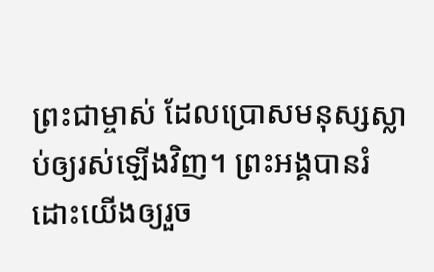ព្រះជាម្ចាស់ ដែលប្រោសមនុស្សស្លាប់ឲ្យរស់ឡើងវិញ។ ព្រះអង្គបានរំដោះយើងឲ្យរួច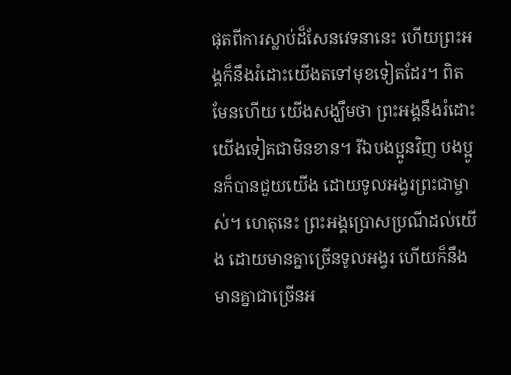ផុតពីការស្លាប់ដ៏សែនវេទនានេះ ហើយព្រះអង្គក៏នឹងរំដោះយើងតទៅមុខទៀតដែរ។ ពិតមែនហើយ យើងសង្ឃឹមថា ព្រះអង្គនឹងរំដោះយើងទៀតជាមិនខាន។ រីឯបងប្អូនវិញ បងប្អូនក៏បានជួយយើង ដោយទូលអង្វរព្រះជាម្ចាស់។ ហេតុនេះ ព្រះអង្គប្រោសប្រណីដល់យើង ដោយមានគ្នាច្រើនទូលអង្វរ ហើយក៏នឹងមានគ្នាជាច្រើនអ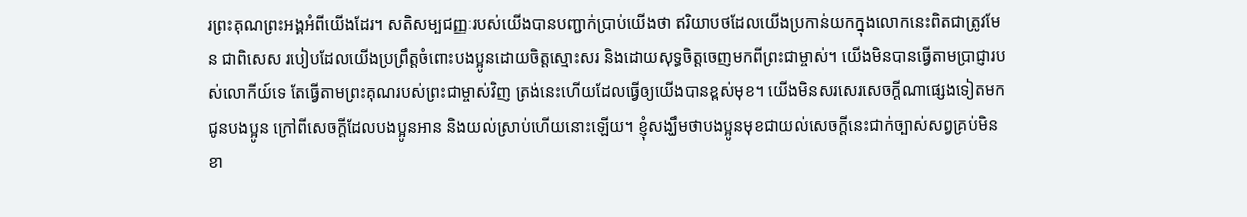រព្រះគុណព្រះអង្គអំពីយើងដែរ។ សតិសម្បជញ្ញៈរបស់យើងបានបញ្ជាក់ប្រាប់យើងថា ឥរិយាបថដែលយើងប្រកាន់យកក្នុងលោកនេះពិតជាត្រូវមែន ជាពិសេស របៀបដែលយើងប្រព្រឹត្តចំពោះបងប្អូនដោយចិត្តស្មោះសរ និងដោយសុទ្ធចិត្តចេញមកពីព្រះជាម្ចាស់។ យើងមិនបានធ្វើតាមប្រាជ្ញារបស់លោកីយ៍ទេ តែធ្វើតាមព្រះគុណរបស់ព្រះជាម្ចាស់វិញ ត្រង់នេះហើយដែលធ្វើឲ្យយើងបានខ្ពស់មុខ។ យើងមិនសរសេរសេចក្ដីណាផ្សេងទៀតមកជូនបងប្អូន ក្រៅពីសេចក្ដីដែលបងប្អូនអាន និងយល់ស្រាប់ហើយនោះឡើយ។ ខ្ញុំសង្ឃឹមថាបងប្អូនមុខជាយល់សេចក្ដីនេះជាក់ច្បាស់សព្វគ្រប់មិនខា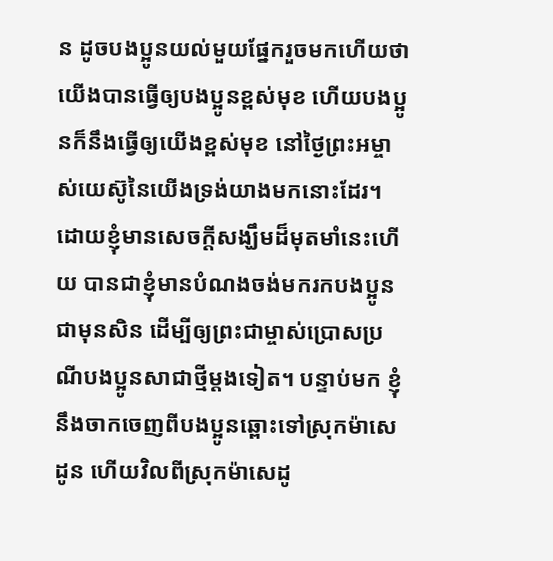ន ដូចបងប្អូនយល់មួយផ្នែករួចមកហើយថា យើងបានធ្វើឲ្យបងប្អូនខ្ពស់មុខ ហើយបងប្អូនក៏នឹងធ្វើឲ្យយើងខ្ពស់មុខ នៅថ្ងៃព្រះអម្ចាស់យេស៊ូនៃយើងទ្រង់យាងមកនោះដែរ។ ដោយខ្ញុំមានសេចក្ដីសង្ឃឹមដ៏មុតមាំនេះហើយ បានជាខ្ញុំមានបំណងចង់មករកបងប្អូនជាមុនសិន ដើម្បីឲ្យព្រះជាម្ចាស់ប្រោសប្រណីបងប្អូនសាជាថ្មីម្ដងទៀត។ បន្ទាប់មក ខ្ញុំនឹងចាកចេញពីបងប្អូនឆ្ពោះទៅស្រុកម៉ាសេដូន ហើយវិលពីស្រុកម៉ាសេដូ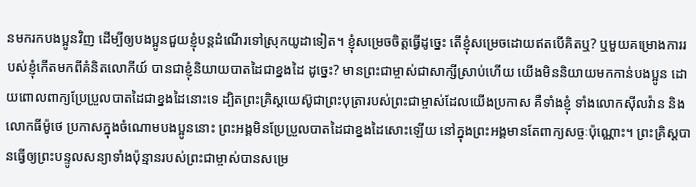នមករកបងប្អូនវិញ ដើម្បីឲ្យបងប្អូនជួយខ្ញុំបន្តដំណើរទៅស្រុកយូដាទៀត។ ខ្ញុំសម្រេចចិត្តធ្វើដូច្នេះ តើខ្ញុំសម្រេចដោយឥតបើគិតឬ? ឬមួយគម្រោងការរបស់ខ្ញុំកើតមកពីគំនិតលោកីយ៍ បានជាខ្ញុំនិយាយបាតដៃជាខ្នងដៃ ដូច្នេះ? មានព្រះជាម្ចាស់ជាសាក្សីស្រាប់ហើយ យើងមិននិយាយមកកាន់បងប្អូន ដោយពោលពាក្យប្រែប្រួលបាតដៃជាខ្នងដៃនោះទេ ដ្បិតព្រះគ្រិស្តយេស៊ូជាព្រះបុត្រារបស់ព្រះជាម្ចាស់ដែលយើងប្រកាស គឺទាំងខ្ញុំ ទាំងលោកស៊ីលវ៉ាន និងលោកធីម៉ូថេ ប្រកាសក្នុងចំណោមបងប្អូននោះ ព្រះអង្គមិនប្រែប្រួលបាតដៃជាខ្នងដៃសោះឡើយ នៅក្នុងព្រះអង្គមានតែពាក្យសច្ចៈប៉ុណ្ណោះ។ ព្រះគ្រិស្តបានធ្វើឲ្យព្រះបន្ទូលសន្យាទាំងប៉ុន្មានរបស់ព្រះជាម្ចាស់បានសម្រេ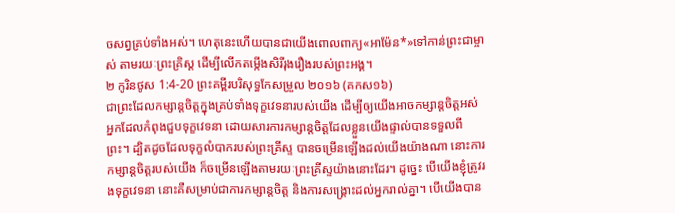ចសព្វគ្រប់ទាំងអស់។ ហេតុនេះហើយបានជាយើងពោលពាក្យ«អាម៉ែន*»ទៅកាន់ព្រះជាម្ចាស់ តាមរយៈព្រះគ្រិស្ត ដើម្បីលើកតម្កើងសិរីរុងរឿងរបស់ព្រះអង្គ។
២ កូរិនថូស 1:4-20 ព្រះគម្ពីរបរិសុទ្ធកែសម្រួល ២០១៦ (គកស១៦)
ជាព្រះដែលកម្សាន្តចិត្តក្នុងគ្រប់ទាំងទុក្ខវេទនារបស់យើង ដើម្បីឲ្យយើងអាចកម្សាន្តចិត្តអស់អ្នកដែលកំពុងជួបទុក្ខវេទនា ដោយសារការកម្សាន្តចិត្តដែលខ្លួនយើងផ្ទាល់បានទទួលពីព្រះ។ ដ្បិតដូចដែលទុក្ខលំបាករបស់ព្រះគ្រីស្ទ បានចម្រើនឡើងដល់យើងយ៉ាងណា នោះការកម្សាន្តចិត្តរបស់យើង ក៏ចម្រើនឡើងតាមរយៈព្រះគ្រីស្ទយ៉ាងនោះដែរ។ ដូច្នេះ បើយើងខ្ញុំត្រូវរងទុក្ខវេទនា នោះគឺសម្រាប់ជាការកម្សាន្តចិត្ត និងការសង្គ្រោះដល់អ្នករាល់គ្នា។ បើយើងបាន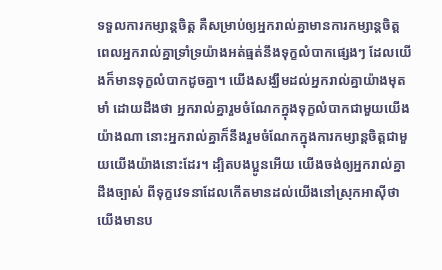ទទួលការកម្សាន្តចិត្ត គឺសម្រាប់ឲ្យអ្នករាល់គ្នាមានការកម្សាន្តចិត្ត ពេលអ្នករាល់គ្នាទ្រាំទ្រយ៉ាងអត់ធ្មត់នឹងទុក្ខលំបាកផ្សេងៗ ដែលយើងក៏មានទុក្ខលំបាកដូចគ្នា។ យើងសង្ឃឹមដល់អ្នករាល់គ្នាយ៉ាងមុតមាំ ដោយដឹងថា អ្នករាល់គ្នារួមចំណែកក្នុងទុក្ខលំបាកជាមួយយើងយ៉ាងណា នោះអ្នករាល់គ្នាក៏នឹងរួមចំណែកក្នុងការកម្សាន្តចិត្តជាមួយយើងយ៉ាងនោះដែរ។ ដ្បិតបងប្អូនអើយ យើងចង់ឲ្យអ្នករាល់គ្នាដឹងច្បាស់ ពីទុក្ខវេទនាដែលកើតមានដល់យើងនៅស្រុកអាស៊ីថា យើងមានប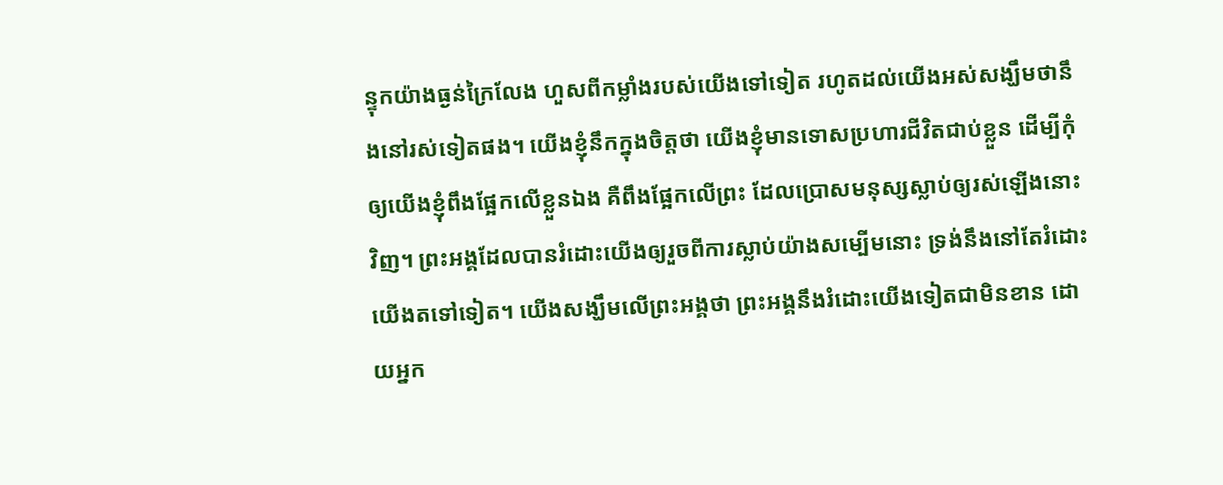ន្ទុកយ៉ាងធ្ងន់ក្រៃលែង ហួសពីកម្លាំងរបស់យើងទៅទៀត រហូតដល់យើងអស់សង្ឃឹមថានឹងនៅរស់ទៀតផង។ យើងខ្ញុំនឹកក្នុងចិត្តថា យើងខ្ញុំមានទោសប្រហារជីវិតជាប់ខ្លួន ដើម្បីកុំឲ្យយើងខ្ញុំពឹងផ្អែកលើខ្លួនឯង គឺពឹងផ្អែកលើព្រះ ដែលប្រោសមនុស្សស្លាប់ឲ្យរស់ឡើងនោះវិញ។ ព្រះអង្គដែលបានរំដោះយើងឲ្យរួចពីការស្លាប់យ៉ាងសម្បើមនោះ ទ្រង់នឹងនៅតែរំដោះយើងតទៅទៀត។ យើងសង្ឃឹមលើព្រះអង្គថា ព្រះអង្គនឹងរំដោះយើងទៀតជាមិនខាន ដោយអ្នក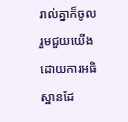រាល់គ្នាក៏ចូលរួមជួយយើងដោយការអធិស្ឋានដែ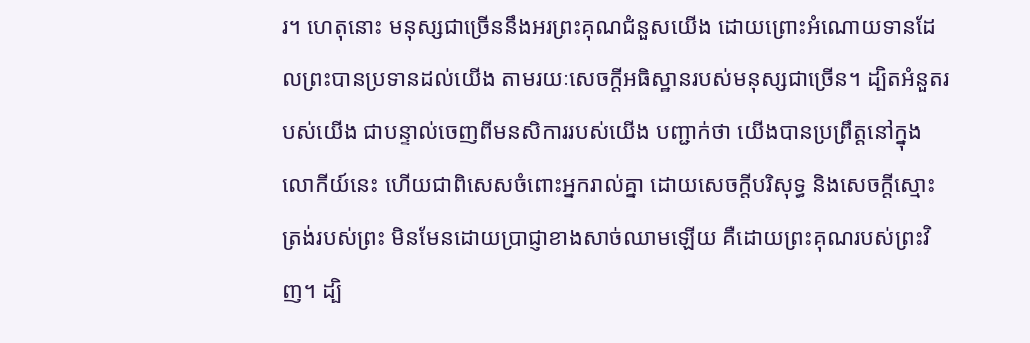រ។ ហេតុនោះ មនុស្សជាច្រើននឹងអរព្រះគុណជំនួសយើង ដោយព្រោះអំណោយទានដែលព្រះបានប្រទានដល់យើង តាមរយៈសេចក្ដីអធិស្ឋានរបស់មនុស្សជាច្រើន។ ដ្បិតអំនួតរបស់យើង ជាបន្ទាល់ចេញពីមនសិការរបស់យើង បញ្ជាក់ថា យើងបានប្រព្រឹត្តនៅក្នុងលោកីយ៍នេះ ហើយជាពិសេសចំពោះអ្នករាល់គ្នា ដោយសេចក្តីបរិសុទ្ធ និងសេចក្តីស្មោះត្រង់របស់ព្រះ មិនមែនដោយប្រាជ្ញាខាងសាច់ឈាមឡើយ គឺដោយព្រះគុណរបស់ព្រះវិញ។ ដ្បិ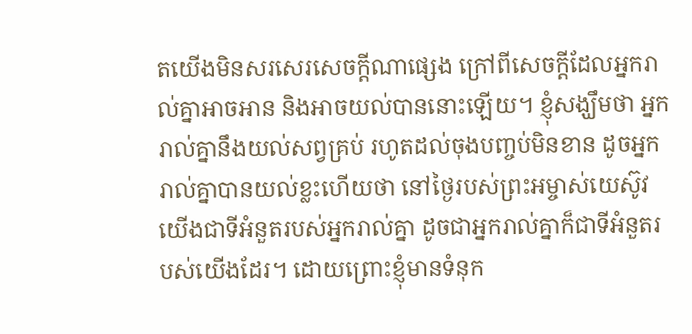តយើងមិនសរសេរសេចក្តីណាផ្សេង ក្រៅពីសេចក្តីដែលអ្នករាល់គ្នាអាចអាន និងអាចយល់បាននោះឡើយ។ ខ្ញុំសង្ឃឹមថា អ្នករាល់គ្នានឹងយល់សព្វគ្រប់ រហូតដល់ចុងបញ្ចប់មិនខាន ដូចអ្នករាល់គ្នាបានយល់ខ្លះហើយថា នៅថ្ងៃរបស់ព្រះអម្ចាស់យេស៊ូវ យើងជាទីអំនួតរបស់អ្នករាល់គ្នា ដូចជាអ្នករាល់គ្នាក៏ជាទីអំនួតរបស់យើងដែរ។ ដោយព្រោះខ្ញុំមានទំនុក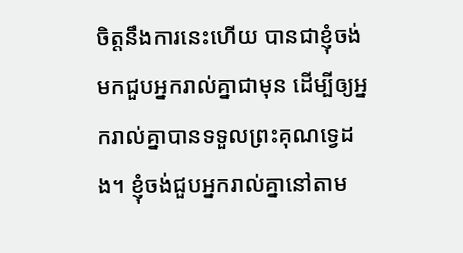ចិត្តនឹងការនេះហើយ បានជាខ្ញុំចង់មកជួបអ្នករាល់គ្នាជាមុន ដើម្បីឲ្យអ្នករាល់គ្នាបានទទួលព្រះគុណទ្វេដង។ ខ្ញុំចង់ជួបអ្នករាល់គ្នានៅតាម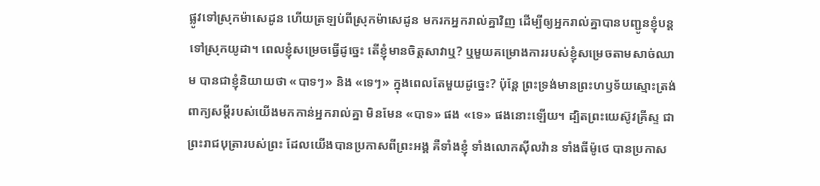ផ្លូវទៅស្រុកម៉ាសេដូន ហើយត្រឡប់ពីស្រុកម៉ាសេដូន មករកអ្នករាល់គ្នាវិញ ដើម្បីឲ្យអ្នករាល់គ្នាបានបញ្ជូនខ្ញុំបន្តទៅស្រុកយូដា។ ពេលខ្ញុំសម្រេចធ្វើដូច្នេះ តើខ្ញុំមានចិត្តសាវាឬ? ឬមួយគម្រោងការរបស់ខ្ញុំសម្រេចតាមសាច់ឈាម បានជាខ្ញុំនិយាយថា «បាទៗ» និង «ទេៗ» ក្នុងពេលតែមួយដូច្នេះ? ប៉ុន្តែ ព្រះទ្រង់មានព្រះហឫទ័យស្មោះត្រង់ ពាក្យសម្ដីរបស់យើងមកកាន់អ្នករាល់គ្នា មិនមែន «បាទ» ផង «ទេ» ផងនោះឡើយ។ ដ្បិតព្រះយេស៊ូវគ្រីស្ទ ជាព្រះរាជបុត្រារបស់ព្រះ ដែលយើងបានប្រកាសពីព្រះអង្គ គឺទាំងខ្ញុំ ទាំងលោកស៊ីលវ៉ាន ទាំងធីម៉ូថេ បានប្រកាស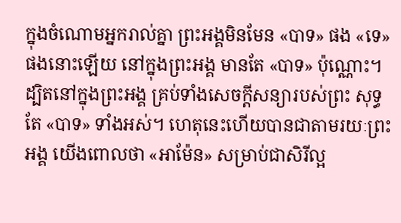ក្នុងចំណោមអ្នករាល់គ្នា ព្រះអង្គមិនមែន «បាទ» ផង «ទេ» ផងនោះឡើយ នៅក្នុងព្រះអង្គ មានតែ «បាទ» ប៉ុណ្ណោះ។ ដ្បិតនៅក្នុងព្រះអង្គ គ្រប់ទាំងសេចក្តីសន្យារបស់ព្រះ សុទ្ធតែ «បាទ» ទាំងអស់។ ហេតុនេះហើយបានជាតាមរយៈព្រះអង្គ យើងពោលថា «អាម៉ែន» សម្រាប់ជាសិរីល្អ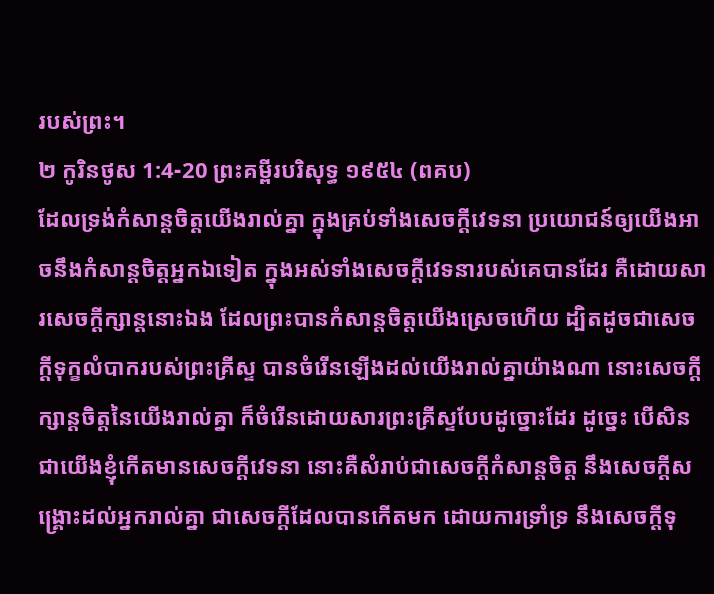របស់ព្រះ។
២ កូរិនថូស 1:4-20 ព្រះគម្ពីរបរិសុទ្ធ ១៩៥៤ (ពគប)
ដែលទ្រង់កំសាន្តចិត្តយើងរាល់គ្នា ក្នុងគ្រប់ទាំងសេចក្ដីវេទនា ប្រយោជន៍ឲ្យយើងអាចនឹងកំសាន្តចិត្តអ្នកឯទៀត ក្នុងអស់ទាំងសេចក្ដីវេទនារបស់គេបានដែរ គឺដោយសារសេចក្ដីក្សាន្តនោះឯង ដែលព្រះបានកំសាន្តចិត្តយើងស្រេចហើយ ដ្បិតដូចជាសេចក្ដីទុក្ខលំបាករបស់ព្រះគ្រីស្ទ បានចំរើនឡើងដល់យើងរាល់គ្នាយ៉ាងណា នោះសេចក្ដីក្សាន្តចិត្តនៃយើងរាល់គ្នា ក៏ចំរើនដោយសារព្រះគ្រីស្ទបែបដូច្នោះដែរ ដូច្នេះ បើសិនជាយើងខ្ញុំកើតមានសេចក្ដីវេទនា នោះគឺសំរាប់ជាសេចក្ដីកំសាន្តចិត្ត នឹងសេចក្ដីសង្គ្រោះដល់អ្នករាល់គ្នា ជាសេចក្ដីដែលបានកើតមក ដោយការទ្រាំទ្រ នឹងសេចក្ដីទុ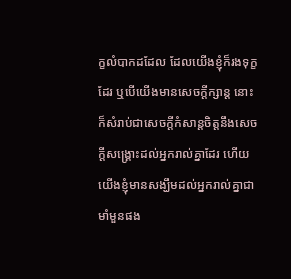ក្ខលំបាកដដែល ដែលយើងខ្ញុំក៏រងទុក្ខដែរ ឬបើយើងមានសេចក្ដីក្សាន្ដ នោះក៏សំរាប់ជាសេចក្ដីកំសាន្ដចិត្តនឹងសេចក្ដីសង្គ្រោះដល់អ្នករាល់គ្នាដែរ ហើយយើងខ្ញុំមានសង្ឃឹមដល់អ្នករាល់គ្នាជាមាំមួនផង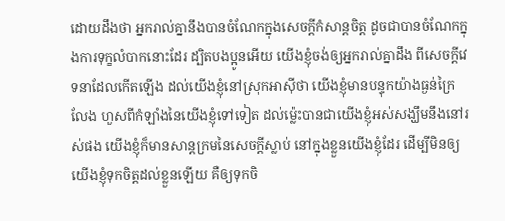ដោយដឹងថា អ្នករាល់គ្នានឹងបានចំណែកក្នុងសេចក្ដីកំសាន្តចិត្ត ដូចជាបានចំណែកក្នុងការទុក្ខលំបាកនោះដែរ ដ្បិតបងប្អូនអើយ យើងខ្ញុំចង់ឲ្យអ្នករាល់គ្នាដឹង ពីសេចក្ដីវេទនាដែលកើតឡើង ដល់យើងខ្ញុំនៅស្រុកអាស៊ីថា យើងខ្ញុំមានបន្ទុកយ៉ាងធ្ងន់ក្រៃលែង ហួសពីកំឡាំងនៃយើងខ្ញុំទៅទៀត ដល់ម៉្លេះបានជាយើងខ្ញុំអស់សង្ឃឹមនឹងនៅរស់ផង យើងខ្ញុំក៏មានសាន្តក្រមនៃសេចក្ដីស្លាប់ នៅក្នុងខ្លួនយើងខ្ញុំដែរ ដើម្បីមិនឲ្យយើងខ្ញុំទុកចិត្តដល់ខ្លួនឡើយ គឺឲ្យទុកចិ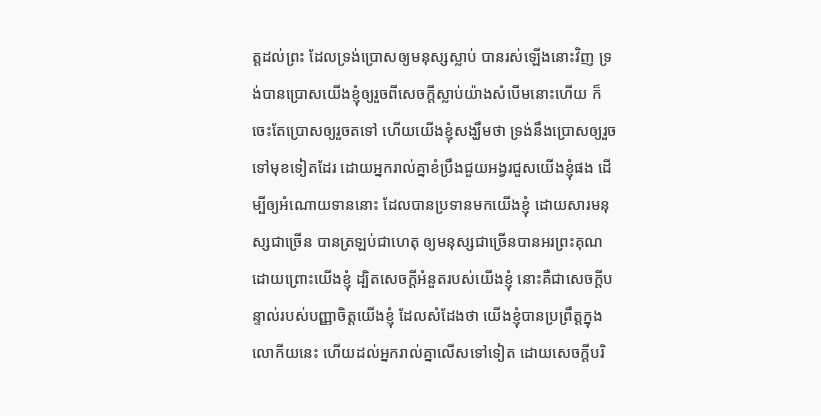ត្តដល់ព្រះ ដែលទ្រង់ប្រោសឲ្យមនុស្សស្លាប់ បានរស់ឡើងនោះវិញ ទ្រង់បានប្រោសយើងខ្ញុំឲ្យរួចពីសេចក្ដីស្លាប់យ៉ាងសំបើមនោះហើយ ក៏ចេះតែប្រោសឲ្យរួចតទៅ ហើយយើងខ្ញុំសង្ឃឹមថា ទ្រង់នឹងប្រោសឲ្យរួចទៅមុខទៀតដែរ ដោយអ្នករាល់គ្នាខំប្រឹងជួយអង្វរជួសយើងខ្ញុំផង ដើម្បីឲ្យអំណោយទាននោះ ដែលបានប្រទានមកយើងខ្ញុំ ដោយសារមនុស្សជាច្រើន បានត្រឡប់ជាហេតុ ឲ្យមនុស្សជាច្រើនបានអរព្រះគុណ ដោយព្រោះយើងខ្ញុំ ដ្បិតសេចក្ដីអំនួតរបស់យើងខ្ញុំ នោះគឺជាសេចក្ដីបន្ទាល់របស់បញ្ញាចិត្តយើងខ្ញុំ ដែលសំដែងថា យើងខ្ញុំបានប្រព្រឹត្តក្នុងលោកីយនេះ ហើយដល់អ្នករាល់គ្នាលើសទៅទៀត ដោយសេចក្ដីបរិ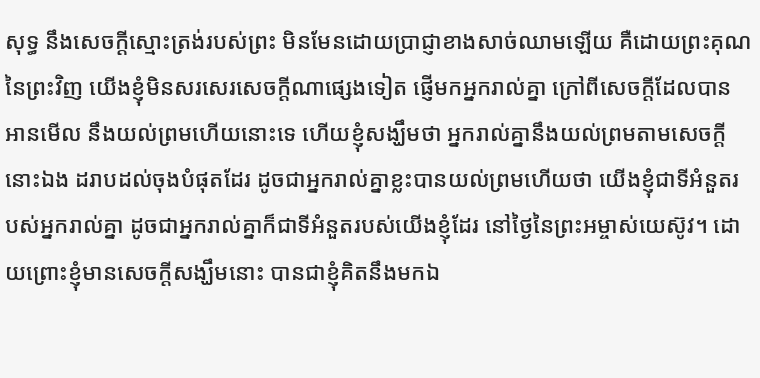សុទ្ធ នឹងសេចក្ដីស្មោះត្រង់របស់ព្រះ មិនមែនដោយប្រាជ្ញាខាងសាច់ឈាមឡើយ គឺដោយព្រះគុណនៃព្រះវិញ យើងខ្ញុំមិនសរសេរសេចក្ដីណាផ្សេងទៀត ផ្ញើមកអ្នករាល់គ្នា ក្រៅពីសេចក្ដីដែលបានអានមើល នឹងយល់ព្រមហើយនោះទេ ហើយខ្ញុំសង្ឃឹមថា អ្នករាល់គ្នានឹងយល់ព្រមតាមសេចក្ដីនោះឯង ដរាបដល់ចុងបំផុតដែរ ដូចជាអ្នករាល់គ្នាខ្លះបានយល់ព្រមហើយថា យើងខ្ញុំជាទីអំនួតរបស់អ្នករាល់គ្នា ដូចជាអ្នករាល់គ្នាក៏ជាទីអំនួតរបស់យើងខ្ញុំដែរ នៅថ្ងៃនៃព្រះអម្ចាស់យេស៊ូវ។ ដោយព្រោះខ្ញុំមានសេចក្ដីសង្ឃឹមនោះ បានជាខ្ញុំគិតនឹងមកឯ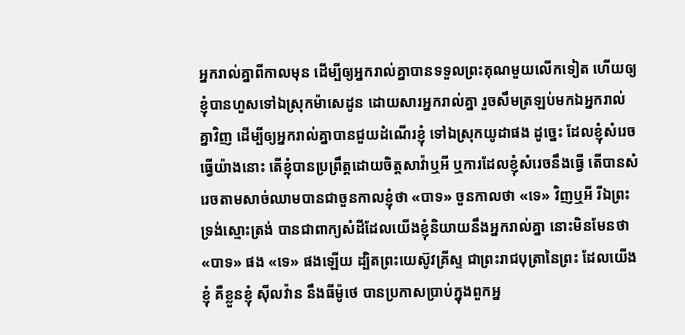អ្នករាល់គ្នាពីកាលមុន ដើម្បីឲ្យអ្នករាល់គ្នាបានទទួលព្រះគុណមួយលើកទៀត ហើយឲ្យខ្ញុំបានហួសទៅឯស្រុកម៉ាសេដូន ដោយសារអ្នករាល់គ្នា រួចសឹមត្រឡប់មកឯអ្នករាល់គ្នាវិញ ដើម្បីឲ្យអ្នករាល់គ្នាបានជួយដំណើរខ្ញុំ ទៅឯស្រុកយូដាផង ដូច្នេះ ដែលខ្ញុំសំរេចធ្វើយ៉ាងនោះ តើខ្ញុំបានប្រព្រឹត្តដោយចិត្តសាវ៉ាឬអី ឬការដែលខ្ញុំសំរេចនឹងធ្វើ តើបានសំរេចតាមសាច់ឈាមបានជាចួនកាលខ្ញុំថា «បាទ» ចួនកាលថា «ទេ» វិញឬអី រីឯព្រះ ទ្រង់ស្មោះត្រង់ បានជាពាក្យសំដីដែលយើងខ្ញុំនិយាយនឹងអ្នករាល់គ្នា នោះមិនមែនថា «បាទ» ផង «ទេ» ផងឡើយ ដ្បិតព្រះយេស៊ូវគ្រីស្ទ ជាព្រះរាជបុត្រានៃព្រះ ដែលយើងខ្ញុំ គឺខ្លួនខ្ញុំ ស៊ីលវ៉ាន នឹងធីម៉ូថេ បានប្រកាសប្រាប់ក្នុងពួកអ្ន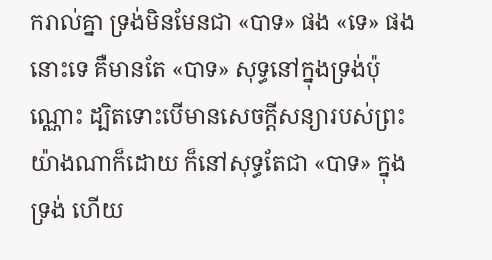ករាល់គ្នា ទ្រង់មិនមែនជា «បាទ» ផង «ទេ» ផងនោះទេ គឺមានតែ «បាទ» សុទ្ធនៅក្នុងទ្រង់ប៉ុណ្ណោះ ដ្បិតទោះបើមានសេចក្ដីសន្យារបស់ព្រះយ៉ាងណាក៏ដោយ ក៏នៅសុទ្ធតែជា «បាទ» ក្នុងទ្រង់ ហើយ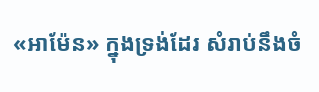«អាម៉ែន» ក្នុងទ្រង់ដែរ សំរាប់នឹងចំ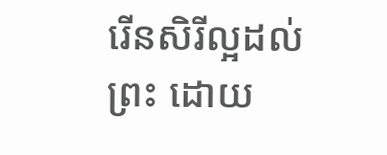រើនសិរីល្អដល់ព្រះ ដោយ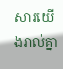សារយើងរាល់គ្នា